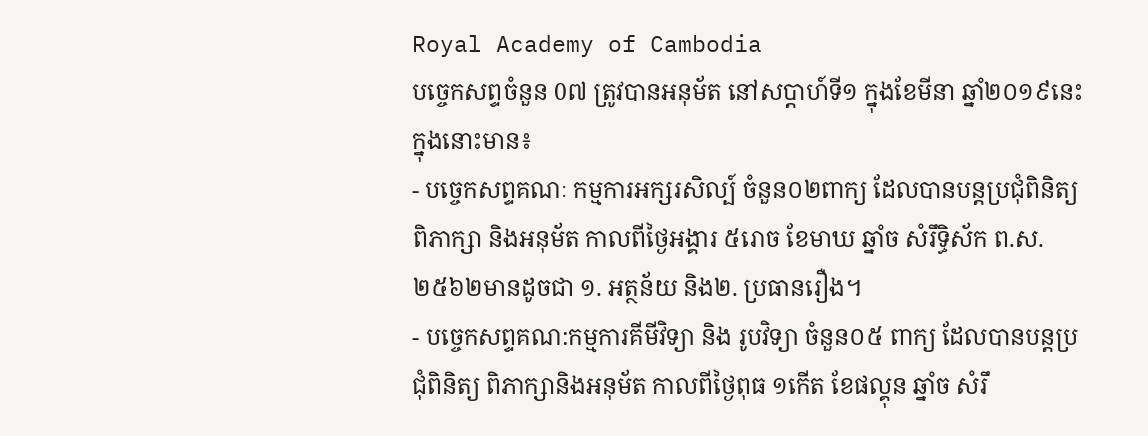Royal Academy of Cambodia
បច្ចេកសព្ទចំនួន 0៧ ត្រូវបានអនុម័ត នៅសប្តាហ៍ទី១ ក្នុងខែមីនា ឆ្នាំ២០១៩នេះ ក្នុងនោះមាន៖
- បច្ចេកសព្ទគណៈ កម្មការអក្សរសិល្ប៍ ចំនួន០២ពាក្យ ដែលបានបន្តប្រជុំពិនិត្យ ពិភាក្សា និងអនុម័ត កាលពីថ្ងៃអង្គារ ៥រោច ខែមាឃ ឆ្នាំច សំរឹទ្ធិស័ក ព.ស.២៥៦២មានដូចជា ១. អត្ថន័យ និង២. ប្រធានរឿង។
- បច្ចេកសព្ទគណ:កម្មការគីមីវិទ្យា និង រូបវិទ្យា ចំនួន០៥ ពាក្យ ដែលបានបន្តប្រជុំពិនិត្យ ពិភាក្សានិងអនុម័ត កាលពីថ្ងៃពុធ ១កើត ខែផល្គុន ឆ្នាំច សំរឹ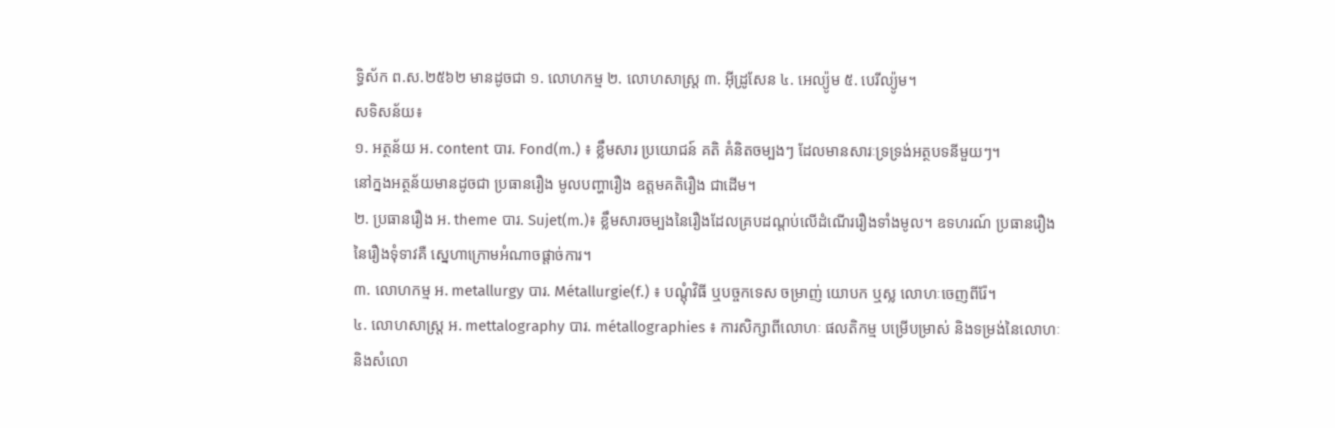ទ្ធិស័ក ព.ស.២៥៦២ មានដូចជា ១. លោហកម្ម ២. លោហសាស្ត្រ ៣. អ៊ីដ្រូសែន ៤. អេល្យ៉ូម ៥. បេរីល្យ៉ូម។
សទិសន័យ៖
១. អត្ថន័យ អ. content បារ. Fond(m.) ៖ ខ្លឹមសារ ប្រយោជន៍ គតិ គំនិតចម្បងៗ ដែលមានសារៈទ្រទ្រង់អត្ថបទនីមួយៗ។
នៅក្នងអត្ថន័យមានដូចជា ប្រធានរឿង មូលបញ្ហារឿង ឧត្តមគតិរឿង ជាដើម។
២. ប្រធានរឿង អ. theme បារ. Sujet(m.)៖ ខ្លឹមសារចម្បងនៃរឿងដែលគ្របដណ្តប់លើដំណើររឿងទាំងមូល។ ឧទហរណ៍ ប្រធានរឿងនៃរឿងទុំទាវគឺ ស្នេហាក្រោមអំណាចផ្តាច់ការ។
៣. លោហកម្ម អ. metallurgy បារ. Métallurgie(f.) ៖ បណ្តុំវិធី ឬបច្ចកទេស ចម្រាញ់ យោបក ឬស្ល លោហៈចេញពីរ៉ែ។
៤. លោហសាស្ត្រ អ. mettalography បារ. métallographies ៖ ការសិក្សាពីលោហៈ ផលតិកម្ម បម្រើបម្រាស់ និងទម្រង់នៃលោហៈ និងសំលោ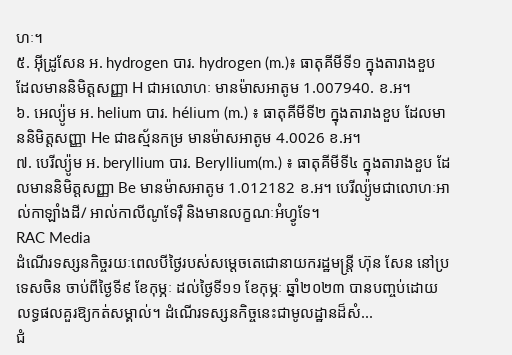ហៈ។
៥. អ៊ីដ្រូសែន អ. hydrogen បារ. hydrogen (m.)៖ ធាតុគីមីទី១ ក្នុងតារាងខួប ដែលមាននិមិត្តសញ្ញា H ជាអលោហៈ មានម៉ាសអាតូម 1.007940. ខ.អ។
៦. អេល្យ៉ូម អ. helium បារ. hélium (m.) ៖ ធាតុគីមីទី២ ក្នុងតារាងខួប ដែលមាននិមិត្តសញ្ញា He ជាឧស្ម័នកម្រ មានម៉ាសអាតូម 4.0026 ខ.អ។
៧. បេរីល្យ៉ូម អ. beryllium បារ. Beryllium(m.) ៖ ធាតុគីមីទី៤ ក្នុងតារាងខួប ដែលមាននិមិត្តសញ្ញា Be មានម៉ាសអាតូម 1.012182 ខ.អ។ បេរីល្យ៉ូមជាលោហៈអាល់កាឡាំងដី/ អាល់កាលីណូទែរ៉ឺ និងមានលក្ខណៈអំហ្វូទែ។
RAC Media
ដំណើរទស្សនកិច្ចរយៈពេលបីថ្ងៃរបស់សម្តេចតេជោនាយករដ្ឋមន្ត្រី ហ៊ុន សែន នៅប្រទេសចិន ចាប់ពីថ្ងៃទី៩ ខែកុម្ភៈ ដល់ថ្ងៃទី១១ ខែកុម្ភៈ ឆ្នាំ២០២៣ បានបញ្ចប់ដោយលទ្ធផលគួរឱ្យកត់សម្គាល់។ ដំណើរទស្សនកិច្ចនេះជាមូលដ្ឋានដ៏សំ...
ជំ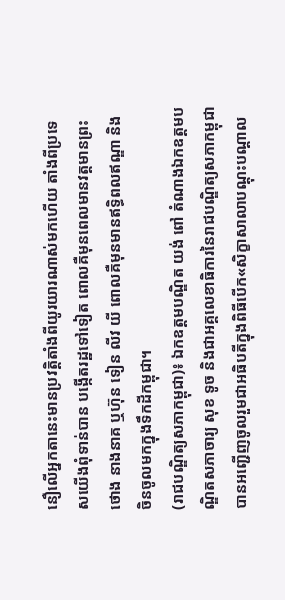នឿលើអ្នកតានេះមានប្រវត្តិតាំងពីយូរយារណាស់មកហើយ តាំងពីប្រទេសយើងពុំទាន់បាន បង្កើតរដ្ឋទៅទៀត ពោលគឺមុនពេលមានវត្តមានព្រះថោង នាងនាគ ឬហ៊ុន ទៀន លីវ យី ពោលគឺមុនមានឥទ្ធិពលឥណ្ឌា និងចិនចូលមកក្នុងទឹកដីកម្ពុជា។
(រាជបណ្ឌិត្យសភាកម្ពុជា)៖ ឯកឧត្តមបណ្ឌិត យង់ ពៅ តំណាងឯកឧត្ដមបណ្ឌិតសភាចារ្យ សុខ ទូច និងជាអគ្គលេខាធិការនៃរាជបណ្ឌិត្យសភាកម្ពុជា បានអញ្ជើញចូលរួមជាអធិបតីក្នុងពិធីបើក«សិក្ខាសាលាបណ្តុះបណ្តាល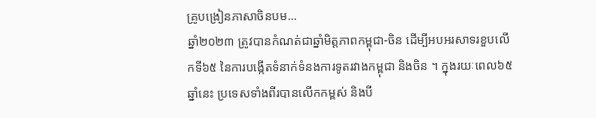គ្រូបង្រៀនភាសាចិនបម...
ឆ្នាំ២០២៣ ត្រូវបានកំណត់ជាឆ្នាំមិត្តភាពកម្ពុជា-ចិន ដើម្បីអបអរសាទរខួបលើកទី៦៥ នៃការបង្កើតទំនាក់ទំនងការទូតរវាងកម្ពុជា និងចិន ។ ក្នុងរយៈពេល៦៥ឆ្នាំនេះ ប្រទេសទាំងពីរបានលើកកម្ពស់ និងបី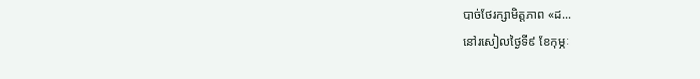បាច់ថែរក្សាមិត្តភាព «ដ...
នៅរសៀលថ្ងៃទី៩ ខែកុម្ភៈ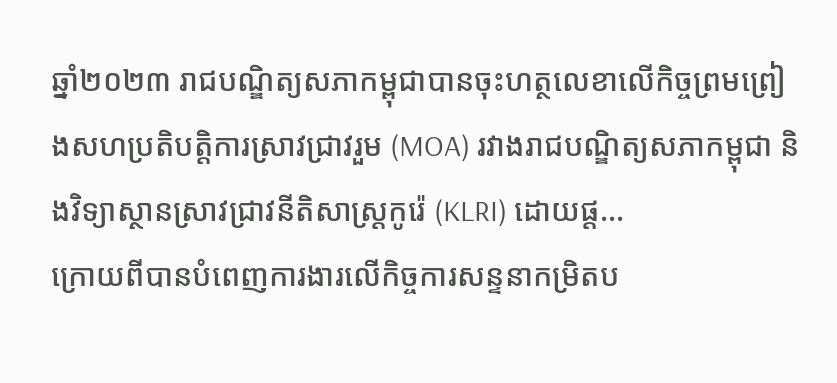ឆ្នាំ២០២៣ រាជបណ្ឌិត្យសភាកម្ពុជាបានចុះហត្ថលេខាលើកិច្ចព្រមព្រៀងសហប្រតិបត្តិការស្រាវជ្រាវរួម (MOA) រវាងរាជបណ្ឌិត្យសភាកម្ពុជា និងវិទ្យាស្ថានស្រាវជ្រាវនីតិសាស្ត្រកូរ៉េ (KLRI) ដោយផ្ត...
ក្រោយពីបានបំពេញការងារលើកិច្ចការសន្ទនាកម្រិតប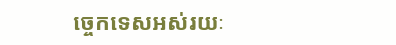ច្ចេកទេសអស់រយៈ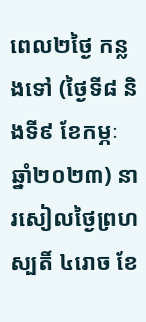ពេល២ថ្ងៃ កន្លងទៅ (ថ្ងៃទី៨ និងទី៩ ខែកម្ភៈ ឆ្នាំ២០២៣) នារសៀលថ្ងៃព្រហស្បតិ៍ ៤រោច ខែ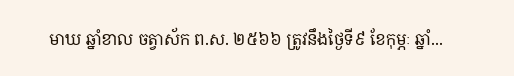មាឃ ឆ្នាំខាល ចត្វាស័ក ព.ស. ២៥៦៦ ត្រូវនឹងថ្ងៃទី៩ ខែកុម្ភៈ ឆ្នាំ...